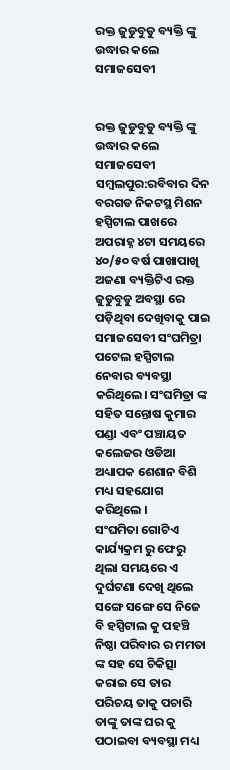ରକ୍ତ ଜୁଡୁବୁଡୁ ବ୍ୟକ୍ତି ଙ୍କୁ ଉଦ୍ଧାର କଲେ ସମାଜସେବୀ


ରକ୍ତ ଜୁଡୁବୁଡୁ ବ୍ୟକ୍ତି ଙ୍କୁ ଉଦ୍ଧାର କଲେ ସମାଜସେବୀ
ସମ୍ବଲପୁର:ରବିବାର ଦିନ ବରଗଡ ନିକଟସ୍ଥ ମିଶନ ହସ୍ପିଟାଲ ପାଖରେ ଅପରାହ୍ନ ୪ଟା ସମୟରେ ୪୦/୫୦ ବର୍ଷ ପାଖାପାଖି ଅଜଣା ବ୍ୟକ୍ତିଟିଏ ରକ୍ତ ଜୁଡୁବୁଡୁ ଅବସ୍ଥା ରେ ପଡ଼ିଥିବା ଦେଖିବାକୁ ପାଇ ସମାଜସେବୀ ସଂଘମିତ୍ରା ପଟେଲ ହସ୍ପିଟାଲ ନେବାର ବ୍ୟବସ୍ଥା କରିଥିଲେ। ସଂଘମିତ୍ରା ଙ୍କ ସହିତ ସନ୍ତୋଷ କୁମାର ପଣ୍ଡା ଏବଂ ପଞ୍ଚାୟତ କଲେଜର ଓଡିଆ ଅଧ୍ୟାପକ ଶେଶାନ ବିଶି ମଧ୍ୟ ସହଯୋଗ କରିଥିଲେ ।
ସଂଘମିତା ଗୋଟିଏ କାର୍ଯ୍ୟକ୍ରମ ରୁ ଫେରୁ ଥିଲା ସମୟରେ ଏ ଦୁର୍ଘଟଣା ଦେଖି ଥିଲେ ସଙ୍ଗେ ସଙ୍ଗେ ସେ ନିଜେ ବି ହସ୍ପିଟାଲ କୁ ପହଞ୍ଚି ନିଷ୍ଠା ପରିବାର ର ମମତା ଙ୍କ ସହ ସେ ଚିକିତ୍ସା କରାଇ ସେ ତାର ପରିଚୟ ତାକୁ ପଚାରି ତାଙ୍କୁ ତାଙ୍କ ଘର କୁ ପଠାଇବା ବ୍ୟବସ୍ଥା ମଧ୍ୟ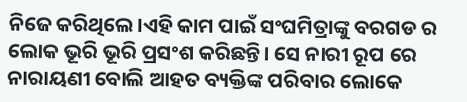ନିଜେ କରିଥିଲେ।ଏହି କାମ ପାଇଁ ସଂଘମିତ୍ରାଙ୍କୁ ବରଗଡ ର ଲୋକ ଭୂରି ଭୂରି ପ୍ରସଂଶ କରିଛନ୍ତି। ସେ ନାରୀ ରୂପ ରେ ନାରାୟଣୀ ବୋଲି ଆହତ ବ୍ୟକ୍ତିଙ୍କ ପରିବାର ଲୋକେ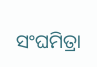ସଂଘମିତ୍ରା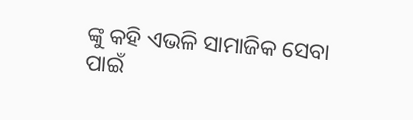ଙ୍କୁ କହି ଏଭଳି ସାମାଜିକ ସେବା ପାଇଁ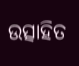ଉତ୍ସାହିତ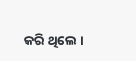କରି ଥିଲେ ।